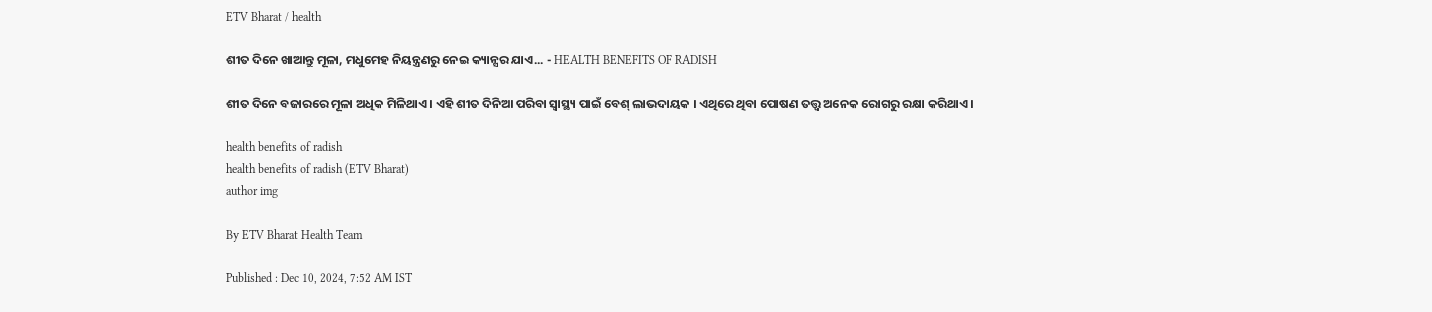ETV Bharat / health

ଶୀତ ଦିନେ ଖାଆନ୍ତୁ ମୂଳା, ମଧୁମେହ ନିୟନ୍ତ୍ରଣରୁ ନେଇ କ୍ୟାନ୍ସର ଯାଏ... - HEALTH BENEFITS OF RADISH

ଶୀତ ଦିନେ ବଜାରରେ ମୂଳା ଅଧିକ ମିଳିଥାଏ । ଏହି ଶୀତ ଦିନିଆ ପରିବା ସ୍ବାସ୍ଥ୍ୟ ପାଇଁ ବେଶ୍ ଲାଭଦାୟକ । ଏଥିରେ ଥିବା ପୋଷଣ ତତ୍ତ୍ବ ଅନେକ ରୋଗରୁ ରକ୍ଷା କରିଥାଏ ।

health benefits of radish
health benefits of radish (ETV Bharat)
author img

By ETV Bharat Health Team

Published : Dec 10, 2024, 7:52 AM IST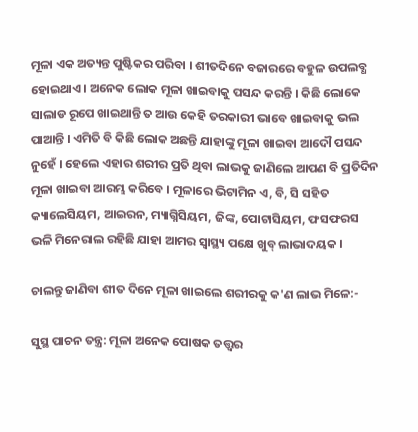ମୂଳା ଏକ ଅତ୍ୟନ୍ତ ପୁଷ୍ଟିକର ପରିବା । ଶୀତଦିନେ ବଜାରରେ ବହୁଳ ଉପଲବ୍ଧ ହୋଇଥାଏ । ଅନେକ ଲୋକ ମୂଳା ଖାଇବାକୁ ପସନ୍ଦ କରନ୍ତି । କିଛି ଲୋକେ ସାଲାଡ ରୂପେ ଖାଇଥାନ୍ତି ତ ଆଉ କେହି ତରକାରୀ ଭାବେ ଖାଇବାକୁ ଭଲ ପାଆନ୍ତି । ଏମିତି ବି କିଛି ଲୋକ ଅଛନ୍ତି ଯାହାଙ୍କୁ ମୂଳା ଖାଇବା ଆଦୌ ପସନ୍ଦ ନୁହେଁ । ହେଲେ ଏହାର ଶରୀର ପ୍ରତି ଥିବା ଲାଭକୁ ଜାଣିଲେ ଆପଣ ବି ପ୍ରତିଦିନ ମୂଳା ଖାଇବା ଆରମ୍ଭ କରିବେ । ମୂଳାରେ ଭିଟାମିନ ଏ, ବି, ସି ସହିତ କ୍ୟାଲେସିୟମ, ଆଇରନ, ମ୍ୟାଗ୍ନିସିୟମ, ଜିଙ୍କ, ପୋଟାସିୟମ, ଫସଫରସ ଭଳି ମିନେରାଲ ରହିଛି ଯାହା ଆମର ସ୍ବାସ୍ଥ୍ୟ ପକ୍ଷେ ଖୁବ୍ ଲାଭାଦୟକ ।

ଚାଲନ୍ତୁ ଜାଣିବା ଶୀତ ଦିନେ ମୂଳା ଖାଇଲେ ଶରୀରକୁ କ'ଣ ଲାଭ ମିଳେ:-

ସୁସ୍ଥ ପାଚନ ତନ୍ତ୍ର: ମୂଳା ଅନେକ ପୋଷକ ତତ୍ତ୍ବର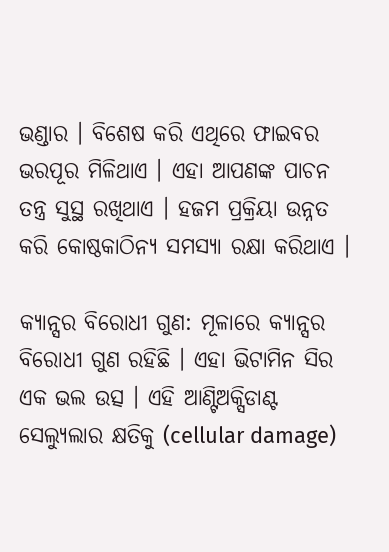ଭଣ୍ଡାର । ବିଶେଷ କରି ଏଥିରେ ଫାଇବର ଭରପୂର ମିଳିଥାଏ । ଏହା ଆପଣଙ୍କ ପାଚନ ତନ୍ତ୍ର ସୁସ୍ଥ ରଖିଥାଏ । ହଜମ ପ୍ରକ୍ରିୟା ଉନ୍ନତ କରି କୋଷ୍ଠକାଠିନ୍ୟ ସମସ୍ୟା ରକ୍ଷା କରିଥାଏ ।

କ୍ୟାନ୍ସର ବିରୋଧୀ ଗୁଣ: ମୂଳାରେ କ୍ୟାନ୍ସର ବିରୋଧୀ ଗୁଣ ରହିଛି । ଏହା ଭିଟାମିନ ସିର ଏକ ଭଲ ଉତ୍ସ । ଏହି ଆଣ୍ଟିଅକ୍ସିଡାଣ୍ଟ ସେଲ୍ୟୁଲାର କ୍ଷତିକୁ (cellular damage)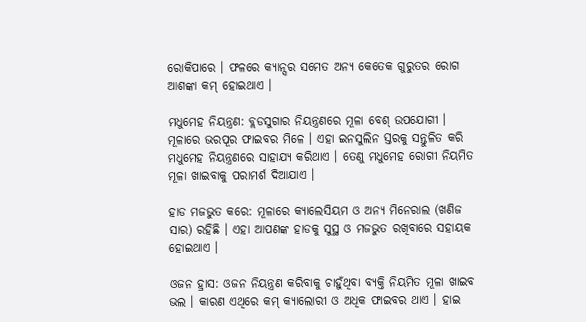ରୋକିପାରେ । ଫଳରେ କ୍ୟାନ୍ସର ସମେତ ଅନ୍ୟ କେତେକ ଗୁରୁତର ରୋଗ ଆଶଙ୍କା କମ୍ ହୋଇଥାଏ ।

ମଧୁମେହ ନିୟନ୍ତ୍ରଣ: ବ୍ଲଡସୁଗାର ନିୟନ୍ତ୍ରଣରେ ମୂଳା ବେଶ୍ ଉପଯୋଗୀ । ମୂଳାରେ ଭରପୂର ଫାଇବର ମିଳେ । ଏହା ଇନସୁଲିନ ସ୍ତରକୁ ସନ୍ତୁଳିତ କରି ମଧୁମେହ ନିୟନ୍ତ୍ରଣରେ ସାହାଯ୍ୟ କରିଥାଏ । ତେଣୁ ମଧୁମେହ ରୋଗୀ ନିୟମିତ ମୂଳା ଖାଇବାକୁ ପରାମର୍ଶ ଦିଆଯାଏ ।

ହାଡ ମଜଭୁତ କରେ: ମୂଳାରେ କ୍ୟାଲେସିୟମ ଓ ଅନ୍ୟ ମିନେରାଲ (ଖଣିଜ ସାର) ରହିଛି । ଏହା ଆପଣଙ୍କ ହାଡକୁ ସୁସ୍ଥ ଓ ମଜଭୁତ ରଖିବାରେ ସହାୟକ ହୋଇଥାଏ ।

ଓଜନ ହ୍ରାସ: ଓଜନ ନିୟନ୍ତ୍ରଣ କରିବାକୁ ଚାହୁଁଥିବା ବ୍ୟକ୍ତି ନିୟମିତ ମୂଳା ଖାଇବ ଭଲ । କାରଣ ଏଥିରେ କମ୍ କ୍ୟାଲୋରୀ ଓ ଅଧିକ ଫାଇବର ଥାଏ । ହାଇ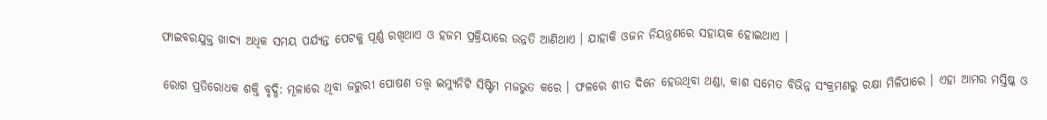ଫାଇବରଯୁକ୍ତ ଖାଦ୍ୟ ଅଧିକ ସମୟ ପର୍ଯ୍ୟନ୍ତ ପେଟକୁ ପୂର୍ଣ୍ଣ ରଖିଥାଏ ଓ ହଜମ ପ୍ରକ୍ରିୟାରେ ଉନ୍ନତି ଆଣିଥାଏ । ଯାହାକି ଓଜନ ନିୟନ୍ତ୍ରଣରେ ସହାୟକ ହୋଇଥାଏ ।

ରୋଗ ପ୍ରତିରୋଧକ ଶକ୍ତି ବୃଦ୍ଧି: ମୂଳାରେ ଥିବା ଜରୁରୀ ପୋଷଣ ତତ୍ତ୍ବ ଇମ୍ୟୁନିଟି ସିଷ୍ଟିମ ମଜଭୁତ କରେ । ଫଳରେ ଶୀତ ଦିନେ ହେଉଥିବା ଥଣ୍ଡା, କାଶ ସମେତ ବିଭିନ୍ନ ସଂକ୍ରମଣରୁ ରକ୍ଷା ମିଳିପାରେ । ଏହା ଆମର ମସ୍ତିଷ୍କ ଓ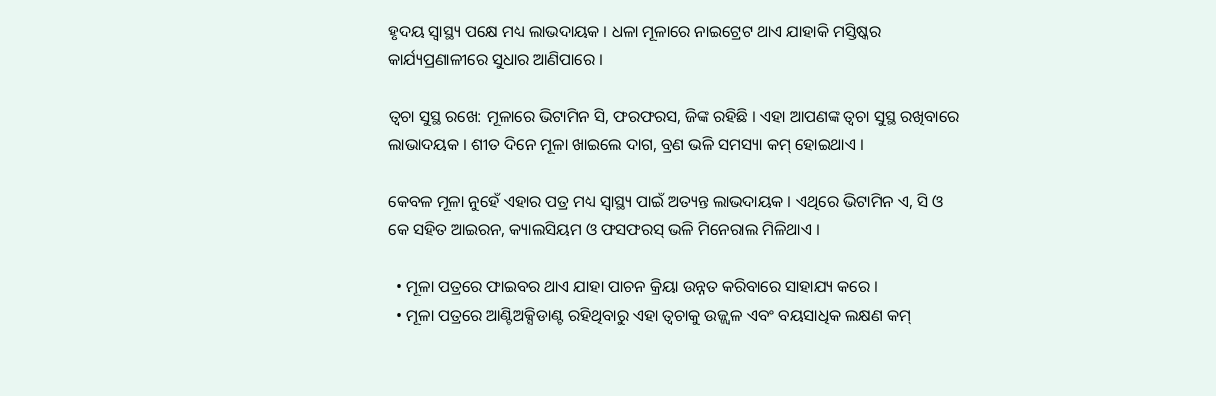ହୃଦୟ ସ୍ବାସ୍ଥ୍ୟ ପକ୍ଷେ ମଧ୍ୟ ଲାଭଦାୟକ । ଧଳା ମୂଳାରେ ନାଇଟ୍ରେଟ ଥାଏ ଯାହାକି ମସ୍ତିଷ୍କର କାର୍ଯ୍ୟପ୍ରଣାଳୀରେ ସୁଧାର ଆଣିପାରେ ।

ତ୍ବଚା ସୁସ୍ଥ ରଖେ: ମୂଳାରେ ଭିଟାମିନ ସି, ଫରଫରସ, ଜିଙ୍କ ରହିଛି । ଏହା ଆପଣଙ୍କ ତ୍ବଚା ସୁସ୍ଥ ରଖିବାରେ ଲାଭାଦୟକ । ଶୀତ ଦିନେ ମୂଳା ଖାଇଲେ ଦାଗ, ବ୍ରଣ ଭଳି ସମସ୍ୟା କମ୍ ହୋଇଥାଏ ।

କେବଳ ମୂଳା ନୁହେଁ ଏହାର ପତ୍ର ମଧ୍ୟ ସ୍ବାସ୍ଥ୍ୟ ପାଇଁ ଅତ୍ୟନ୍ତ ଲାଭଦାୟକ । ଏଥିରେ ଭିଟାମିନ ଏ, ସି ଓ କେ ସହିତ ଆଇରନ, କ୍ୟାଲସିୟମ ଓ ଫସଫରସ୍ ଭଳି ମିନେରାଲ ମିଳିଥାଏ ।

  • ମୂଳା ପତ୍ରରେ ଫାଇବର ଥାଏ ଯାହା ପାଚନ କ୍ରିୟା ଉନ୍ନତ କରିବାରେ ସାହାଯ୍ୟ କରେ ।
  • ମୂଳା ପତ୍ରରେ ଆଣ୍ଟିଅକ୍ସିଡାଣ୍ଟ ରହିଥିବାରୁ ଏହା ତ୍ବଚାକୁ ଉଜ୍ଜ୍ବଳ ଏବଂ ବୟସାଧିକ ଲକ୍ଷଣ କମ୍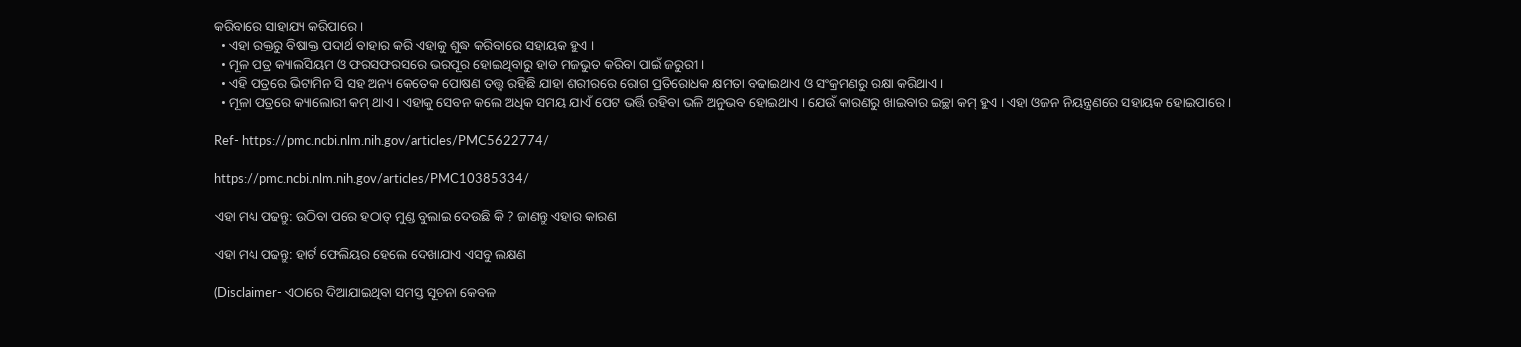କରିବାରେ ସାହାଯ୍ୟ କରିପାରେ ।
  • ଏହା ରକ୍ତରୁ ବିଷାକ୍ତ ପଦାର୍ଥ ବାହାର କରି ଏହାକୁ ଶୁଦ୍ଧ କରିବାରେ ସହାୟକ ହୁଏ ।
  • ମୂଳ ପତ୍ର କ୍ୟାଲସିୟମ ଓ ଫରସଫରସରେ ଭରପୂର ହୋଇଥିବାରୁ ହାଡ ମଜଭୁତ କରିବା ପାଇଁ ଜରୁରୀ ।
  • ଏହି ପତ୍ରରେ ଭିଟାମିନ ସି ସହ ଅନ୍ୟ କେତେକ ପୋଷଣ ତତ୍ତ୍ବ ରହିଛି ଯାହା ଶରୀରରେ ରୋଗ ପ୍ରତିରୋଧକ କ୍ଷମତା ବଢାଇଥାଏ ଓ ସଂକ୍ରମଣରୁ ରକ୍ଷା କରିଥାଏ ।
  • ମୂଳା ପତ୍ରରେ କ୍ୟାଲୋରୀ କମ୍ ଥାଏ । ଏହାକୁ ସେବନ କଲେ ଅଧିକ ସମୟ ଯାଏଁ ପେଟ ଭର୍ତ୍ତି ରହିବା ଭଳି ଅନୁଭବ ହୋଇଥାଏ । ଯେଉଁ କାରଣରୁ ଖାଇବାର ଇଚ୍ଛା କମ୍ ହୁଏ । ଏହା ଓଜନ ନିୟନ୍ତ୍ରଣରେ ସହାୟକ ହୋଇପାରେ ।

Ref- https://pmc.ncbi.nlm.nih.gov/articles/PMC5622774/

https://pmc.ncbi.nlm.nih.gov/articles/PMC10385334/

ଏହା ମଧ୍ୟ ପଢନ୍ତୁ: ଉଠିବା ପରେ ହଠାତ୍ ମୁଣ୍ଡ ବୁଲାଇ ଦେଉଛି କି ? ଜାଣନ୍ତୁ ଏହାର କାରଣ

ଏହା ମଧ୍ୟ ପଢନ୍ତୁ: ହାର୍ଟ ଫେଲିୟର ହେଲେ ଦେଖାଯାଏ ଏସବୁ ଲକ୍ଷଣ

(Disclaimer- ଏଠାରେ ଦିଆଯାଇଥିବା ସମସ୍ତ ସୂଚନା କେବଳ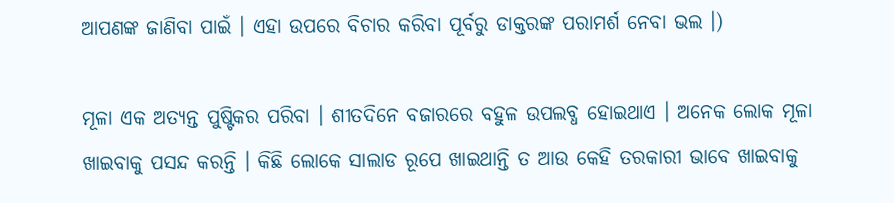ଆପଣଙ୍କ ଜାଣିବା ପାଇଁ । ଏହା ଉପରେ ବିଚାର କରିବା ପୂର୍ବରୁ ଡାକ୍ତରଙ୍କ ପରାମର୍ଶ ନେବା ଭଲ ।)

ମୂଳା ଏକ ଅତ୍ୟନ୍ତ ପୁଷ୍ଟିକର ପରିବା । ଶୀତଦିନେ ବଜାରରେ ବହୁଳ ଉପଲବ୍ଧ ହୋଇଥାଏ । ଅନେକ ଲୋକ ମୂଳା ଖାଇବାକୁ ପସନ୍ଦ କରନ୍ତି । କିଛି ଲୋକେ ସାଲାଡ ରୂପେ ଖାଇଥାନ୍ତି ତ ଆଉ କେହି ତରକାରୀ ଭାବେ ଖାଇବାକୁ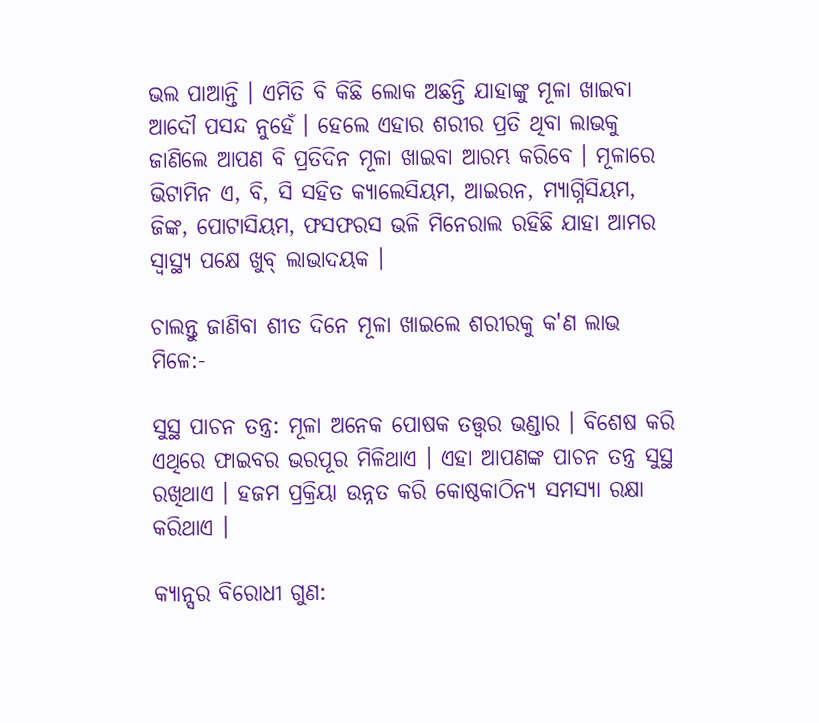ଭଲ ପାଆନ୍ତି । ଏମିତି ବି କିଛି ଲୋକ ଅଛନ୍ତି ଯାହାଙ୍କୁ ମୂଳା ଖାଇବା ଆଦୌ ପସନ୍ଦ ନୁହେଁ । ହେଲେ ଏହାର ଶରୀର ପ୍ରତି ଥିବା ଲାଭକୁ ଜାଣିଲେ ଆପଣ ବି ପ୍ରତିଦିନ ମୂଳା ଖାଇବା ଆରମ୍ଭ କରିବେ । ମୂଳାରେ ଭିଟାମିନ ଏ, ବି, ସି ସହିତ କ୍ୟାଲେସିୟମ, ଆଇରନ, ମ୍ୟାଗ୍ନିସିୟମ, ଜିଙ୍କ, ପୋଟାସିୟମ, ଫସଫରସ ଭଳି ମିନେରାଲ ରହିଛି ଯାହା ଆମର ସ୍ବାସ୍ଥ୍ୟ ପକ୍ଷେ ଖୁବ୍ ଲାଭାଦୟକ ।

ଚାଲନ୍ତୁ ଜାଣିବା ଶୀତ ଦିନେ ମୂଳା ଖାଇଲେ ଶରୀରକୁ କ'ଣ ଲାଭ ମିଳେ:-

ସୁସ୍ଥ ପାଚନ ତନ୍ତ୍ର: ମୂଳା ଅନେକ ପୋଷକ ତତ୍ତ୍ବର ଭଣ୍ଡାର । ବିଶେଷ କରି ଏଥିରେ ଫାଇବର ଭରପୂର ମିଳିଥାଏ । ଏହା ଆପଣଙ୍କ ପାଚନ ତନ୍ତ୍ର ସୁସ୍ଥ ରଖିଥାଏ । ହଜମ ପ୍ରକ୍ରିୟା ଉନ୍ନତ କରି କୋଷ୍ଠକାଠିନ୍ୟ ସମସ୍ୟା ରକ୍ଷା କରିଥାଏ ।

କ୍ୟାନ୍ସର ବିରୋଧୀ ଗୁଣ: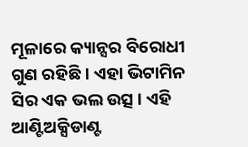ମୂଳାରେ କ୍ୟାନ୍ସର ବିରୋଧୀ ଗୁଣ ରହିଛି । ଏହା ଭିଟାମିନ ସିର ଏକ ଭଲ ଉତ୍ସ । ଏହି ଆଣ୍ଟିଅକ୍ସିଡାଣ୍ଟ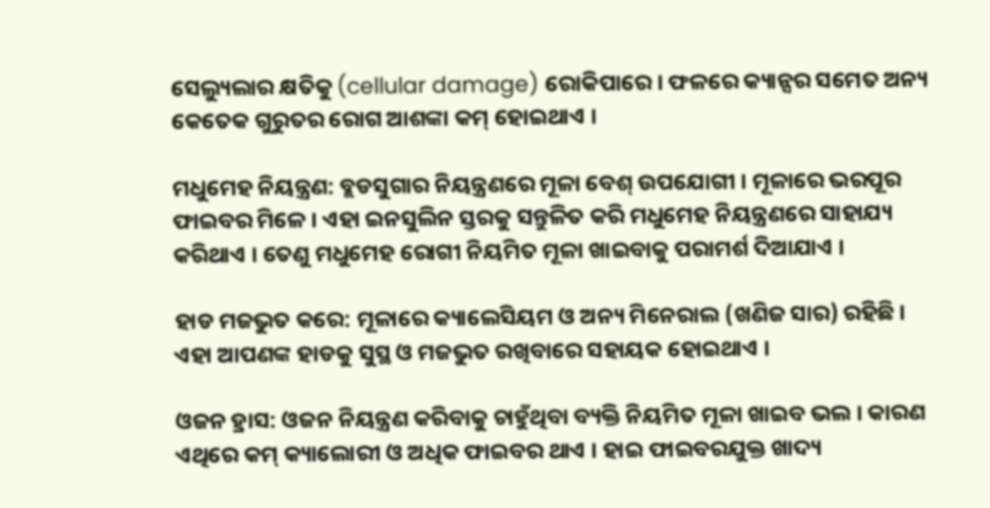ସେଲ୍ୟୁଲାର କ୍ଷତିକୁ (cellular damage) ରୋକିପାରେ । ଫଳରେ କ୍ୟାନ୍ସର ସମେତ ଅନ୍ୟ କେତେକ ଗୁରୁତର ରୋଗ ଆଶଙ୍କା କମ୍ ହୋଇଥାଏ ।

ମଧୁମେହ ନିୟନ୍ତ୍ରଣ: ବ୍ଲଡସୁଗାର ନିୟନ୍ତ୍ରଣରେ ମୂଳା ବେଶ୍ ଉପଯୋଗୀ । ମୂଳାରେ ଭରପୂର ଫାଇବର ମିଳେ । ଏହା ଇନସୁଲିନ ସ୍ତରକୁ ସନ୍ତୁଳିତ କରି ମଧୁମେହ ନିୟନ୍ତ୍ରଣରେ ସାହାଯ୍ୟ କରିଥାଏ । ତେଣୁ ମଧୁମେହ ରୋଗୀ ନିୟମିତ ମୂଳା ଖାଇବାକୁ ପରାମର୍ଶ ଦିଆଯାଏ ।

ହାଡ ମଜଭୁତ କରେ: ମୂଳାରେ କ୍ୟାଲେସିୟମ ଓ ଅନ୍ୟ ମିନେରାଲ (ଖଣିଜ ସାର) ରହିଛି । ଏହା ଆପଣଙ୍କ ହାଡକୁ ସୁସ୍ଥ ଓ ମଜଭୁତ ରଖିବାରେ ସହାୟକ ହୋଇଥାଏ ।

ଓଜନ ହ୍ରାସ: ଓଜନ ନିୟନ୍ତ୍ରଣ କରିବାକୁ ଚାହୁଁଥିବା ବ୍ୟକ୍ତି ନିୟମିତ ମୂଳା ଖାଇବ ଭଲ । କାରଣ ଏଥିରେ କମ୍ କ୍ୟାଲୋରୀ ଓ ଅଧିକ ଫାଇବର ଥାଏ । ହାଇ ଫାଇବରଯୁକ୍ତ ଖାଦ୍ୟ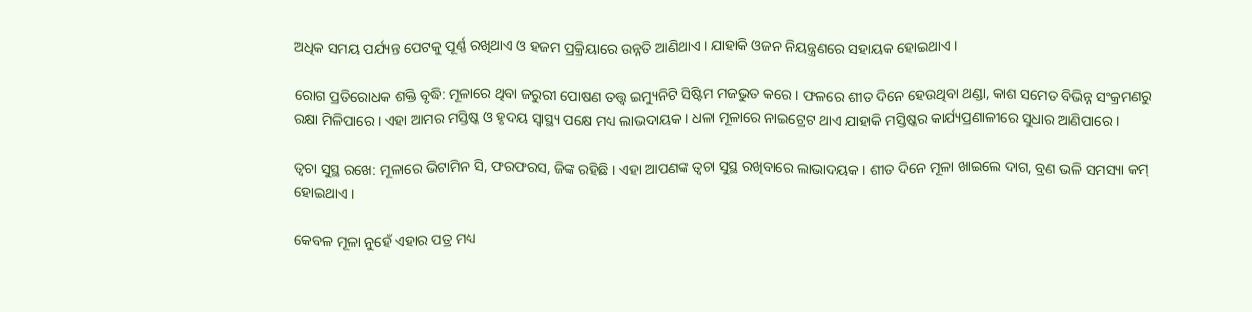ଅଧିକ ସମୟ ପର୍ଯ୍ୟନ୍ତ ପେଟକୁ ପୂର୍ଣ୍ଣ ରଖିଥାଏ ଓ ହଜମ ପ୍ରକ୍ରିୟାରେ ଉନ୍ନତି ଆଣିଥାଏ । ଯାହାକି ଓଜନ ନିୟନ୍ତ୍ରଣରେ ସହାୟକ ହୋଇଥାଏ ।

ରୋଗ ପ୍ରତିରୋଧକ ଶକ୍ତି ବୃଦ୍ଧି: ମୂଳାରେ ଥିବା ଜରୁରୀ ପୋଷଣ ତତ୍ତ୍ବ ଇମ୍ୟୁନିଟି ସିଷ୍ଟିମ ମଜଭୁତ କରେ । ଫଳରେ ଶୀତ ଦିନେ ହେଉଥିବା ଥଣ୍ଡା, କାଶ ସମେତ ବିଭିନ୍ନ ସଂକ୍ରମଣରୁ ରକ୍ଷା ମିଳିପାରେ । ଏହା ଆମର ମସ୍ତିଷ୍କ ଓ ହୃଦୟ ସ୍ବାସ୍ଥ୍ୟ ପକ୍ଷେ ମଧ୍ୟ ଲାଭଦାୟକ । ଧଳା ମୂଳାରେ ନାଇଟ୍ରେଟ ଥାଏ ଯାହାକି ମସ୍ତିଷ୍କର କାର୍ଯ୍ୟପ୍ରଣାଳୀରେ ସୁଧାର ଆଣିପାରେ ।

ତ୍ବଚା ସୁସ୍ଥ ରଖେ: ମୂଳାରେ ଭିଟାମିନ ସି, ଫରଫରସ, ଜିଙ୍କ ରହିଛି । ଏହା ଆପଣଙ୍କ ତ୍ବଚା ସୁସ୍ଥ ରଖିବାରେ ଲାଭାଦୟକ । ଶୀତ ଦିନେ ମୂଳା ଖାଇଲେ ଦାଗ, ବ୍ରଣ ଭଳି ସମସ୍ୟା କମ୍ ହୋଇଥାଏ ।

କେବଳ ମୂଳା ନୁହେଁ ଏହାର ପତ୍ର ମଧ୍ୟ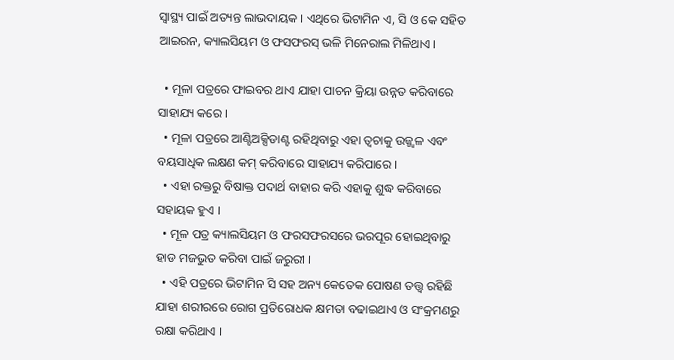ସ୍ବାସ୍ଥ୍ୟ ପାଇଁ ଅତ୍ୟନ୍ତ ଲାଭଦାୟକ । ଏଥିରେ ଭିଟାମିନ ଏ, ସି ଓ କେ ସହିତ ଆଇରନ, କ୍ୟାଲସିୟମ ଓ ଫସଫରସ୍ ଭଳି ମିନେରାଲ ମିଳିଥାଏ ।

  • ମୂଳା ପତ୍ରରେ ଫାଇବର ଥାଏ ଯାହା ପାଚନ କ୍ରିୟା ଉନ୍ନତ କରିବାରେ ସାହାଯ୍ୟ କରେ ।
  • ମୂଳା ପତ୍ରରେ ଆଣ୍ଟିଅକ୍ସିଡାଣ୍ଟ ରହିଥିବାରୁ ଏହା ତ୍ବଚାକୁ ଉଜ୍ଜ୍ବଳ ଏବଂ ବୟସାଧିକ ଲକ୍ଷଣ କମ୍ କରିବାରେ ସାହାଯ୍ୟ କରିପାରେ ।
  • ଏହା ରକ୍ତରୁ ବିଷାକ୍ତ ପଦାର୍ଥ ବାହାର କରି ଏହାକୁ ଶୁଦ୍ଧ କରିବାରେ ସହାୟକ ହୁଏ ।
  • ମୂଳ ପତ୍ର କ୍ୟାଲସିୟମ ଓ ଫରସଫରସରେ ଭରପୂର ହୋଇଥିବାରୁ ହାଡ ମଜଭୁତ କରିବା ପାଇଁ ଜରୁରୀ ।
  • ଏହି ପତ୍ରରେ ଭିଟାମିନ ସି ସହ ଅନ୍ୟ କେତେକ ପୋଷଣ ତତ୍ତ୍ବ ରହିଛି ଯାହା ଶରୀରରେ ରୋଗ ପ୍ରତିରୋଧକ କ୍ଷମତା ବଢାଇଥାଏ ଓ ସଂକ୍ରମଣରୁ ରକ୍ଷା କରିଥାଏ ।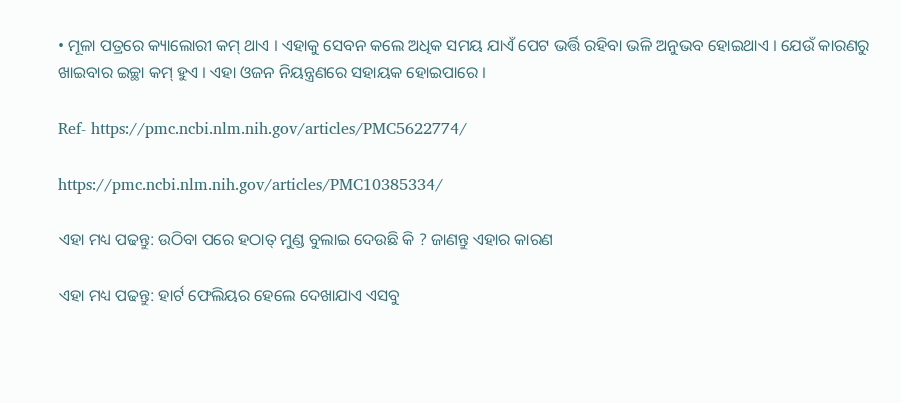• ମୂଳା ପତ୍ରରେ କ୍ୟାଲୋରୀ କମ୍ ଥାଏ । ଏହାକୁ ସେବନ କଲେ ଅଧିକ ସମୟ ଯାଏଁ ପେଟ ଭର୍ତ୍ତି ରହିବା ଭଳି ଅନୁଭବ ହୋଇଥାଏ । ଯେଉଁ କାରଣରୁ ଖାଇବାର ଇଚ୍ଛା କମ୍ ହୁଏ । ଏହା ଓଜନ ନିୟନ୍ତ୍ରଣରେ ସହାୟକ ହୋଇପାରେ ।

Ref- https://pmc.ncbi.nlm.nih.gov/articles/PMC5622774/

https://pmc.ncbi.nlm.nih.gov/articles/PMC10385334/

ଏହା ମଧ୍ୟ ପଢନ୍ତୁ: ଉଠିବା ପରେ ହଠାତ୍ ମୁଣ୍ଡ ବୁଲାଇ ଦେଉଛି କି ? ଜାଣନ୍ତୁ ଏହାର କାରଣ

ଏହା ମଧ୍ୟ ପଢନ୍ତୁ: ହାର୍ଟ ଫେଲିୟର ହେଲେ ଦେଖାଯାଏ ଏସବୁ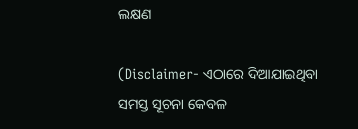ଲକ୍ଷଣ

(Disclaimer- ଏଠାରେ ଦିଆଯାଇଥିବା ସମସ୍ତ ସୂଚନା କେବଳ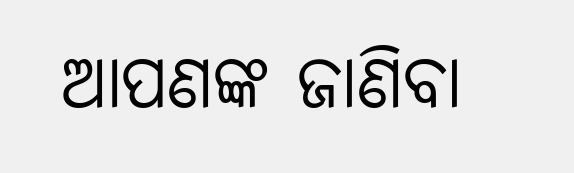ଆପଣଙ୍କ ଜାଣିବା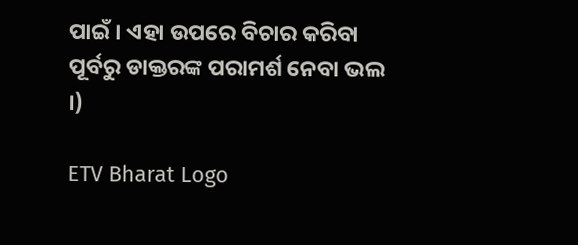ପାଇଁ । ଏହା ଉପରେ ବିଚାର କରିବା ପୂର୍ବରୁ ଡାକ୍ତରଙ୍କ ପରାମର୍ଶ ନେବା ଭଲ ।)

ETV Bharat Logo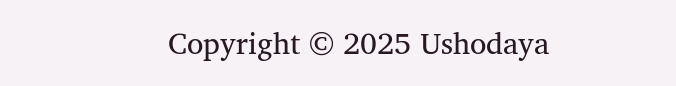Copyright © 2025 Ushodaya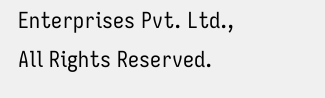Enterprises Pvt. Ltd., All Rights Reserved.